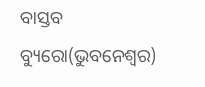ବାସ୍ତବ ବ୍ୟୁରୋ(ଭୁବନେଶ୍ୱର)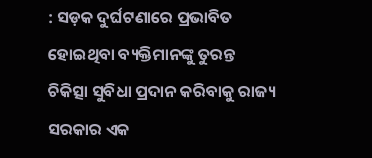: ସଡ଼କ ଦୁର୍ଘଟଣାରେ ପ୍ରଭାବିତ ହୋଇଥିବା ବ୍ୟକ୍ତିମାନଙ୍କୁ ତୁରନ୍ତ ଚିକିତ୍ସା ସୁବିଧା ପ୍ରଦାନ କରିବାକୁ ରାଜ୍ୟ ସରକାର ଏକ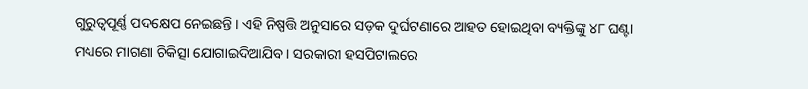ଗୁରୁତ୍ୱପୂର୍ଣ୍ଣ ପଦକ୍ଷେପ ନେଇଛନ୍ତି । ଏହି ନିଷ୍ପତ୍ତି ଅନୁସାରେ ସଡ଼କ ଦୁର୍ଘଟଣାରେ ଆହତ ହୋଇଥିବା ବ୍ୟକ୍ତିଙ୍କୁ ୪୮ ଘଣ୍ଟା ମଧ୍ୟରେ ମାଗଣା ଚିକିତ୍ସା ଯୋଗାଇଦିଆଯିବ । ସରକାରୀ ହସପିଟାଲରେ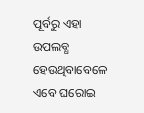ପୂର୍ବରୁ ଏହା ଉପଲବ୍ଧ ହେଉଥିବାବେଳେ ଏବେ ଘରୋଇ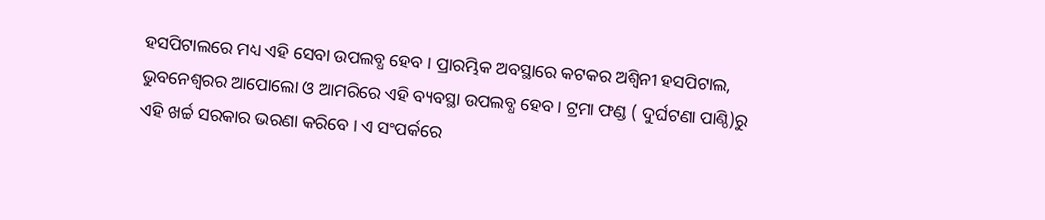ହସପିଟାଲରେ ମଧ୍ୟ ଏହି ସେବା ଉପଲବ୍ଧ ହେବ । ପ୍ରାରମ୍ଭିକ ଅବସ୍ଥାରେ କଟକର ଅଶ୍ୱିନୀ ହସପିଟାଲ, ଭୁବନେଶ୍ୱରର ଆପୋଲୋ ଓ ଆମରିରେ ଏହି ବ୍ୟବସ୍ଥା ଉପଲବ୍ଧ ହେବ । ଟ୍ରମା ଫଣ୍ଡ ( ଦୁର୍ଘଟଣା ପାଣ୍ଠି)ରୁ ଏହି ଖର୍ଚ୍ଚ ସରକାର ଭରଣା କରିବେ । ଏ ସଂପର୍କରେ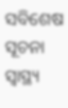ସବିଶେଷ ସୂଚନା ସ୍ୱାସ୍ଥ୍ୟ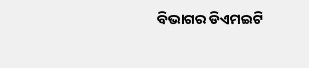ବିଭାଗର ଡିଏମଇଟି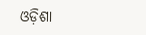ଓଡ଼ିଶା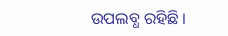ଉପଲବ୍ଧ ରହିଛି ।